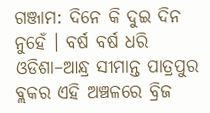ଗଞ୍ଜାମ: ଦିନେ କି ଦୁଇ ଦିନ ନୁହେଁ । ବର୍ଷ ବର୍ଷ ଧରି ଓଡିଶା–ଆନ୍ଧ୍ର ସୀମାନ୍ତ ପାତ୍ରପୁର ବ୍ଲକର ଏହି ଅଞ୍ଚଳରେ ବ୍ରିଜ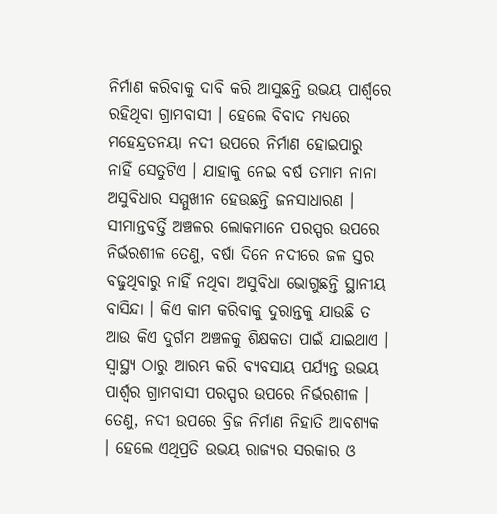ନିର୍ମାଣ କରିବାକୁ ଦାବି କରି ଆସୁଛନ୍ତି ଉଭୟ ପାର୍ଶ୍ୱରେ ରହିଥିବା ଗ୍ରାମବାସୀ । ହେଲେ ବିବାଦ ମଧ୍ୟରେ ମହେନ୍ଦ୍ରତନୟା ନଦୀ ଉପରେ ନିର୍ମାଣ ହୋଇପାରୁ ନାହିଁ ସେତୁଟିଏ । ଯାହାକୁ ନେଇ ବର୍ଷ ତମାମ ନାନା ଅସୁବିଧାର ସମ୍ମୁଖୀନ ହେଉଛନ୍ତି ଜନସାଧାରଣ । ସୀମାନ୍ତବର୍ତ୍ତି ଅଞ୍ଚଳର ଲୋକମାନେ ପରସ୍ପର ଉପରେ ନିର୍ଭରଶୀଳ ତେଣୁ, ବର୍ଷା ଦିନେ ନଦୀରେ ଜଳ ସ୍ତର ବଢୁଥିବାରୁ ନାହିଁ ନଥିବା ଅସୁବିଧା ଭୋଗୁଛନ୍ତି ସ୍ଥାନୀୟ ବାସିନ୍ଦା । କିଏ କାମ କରିବାକୁ ଦୁରାନ୍ତକୁ ଯାଉଛି ତ ଆଉ କିଏ ଦୁର୍ଗମ ଅଞ୍ଚଳକୁ ଶିକ୍ଷକତା ପାଇଁ ଯାଇଥାଏ ।
ସ୍ୱାସ୍ଥ୍ୟ ଠାରୁ ଆରମ୍ଭ କରି ବ୍ୟବସାୟ ପର୍ଯ୍ୟନ୍ତ ଉଭୟ ପାର୍ଶ୍ୱର ଗ୍ରାମବାସୀ ପରସ୍ପର ଉପରେ ନିର୍ଭରଶୀଳ । ତେଣୁ, ନଦୀ ଉପରେ ବ୍ରିଜ ନିର୍ମାଣ ନିହାତି ଆବଶ୍ୟକ । ହେଲେ ଏଥିପ୍ରତି ଉଭୟ ରାଜ୍ୟର ସରକାର ଓ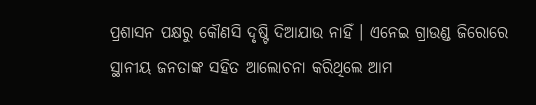ପ୍ରଶାସନ ପକ୍ଷରୁ କୌଣସି ଦୃଷ୍ଟି ଦିଆଯାଉ ନାହିଁ । ଏନେଇ ଗ୍ରାଉଣ୍ଡ ଜିରୋରେ ସ୍ଥାନୀୟ ଜନତାଙ୍କ ସହିତ ଆଲୋଚନା କରିଥିଲେ ଆମ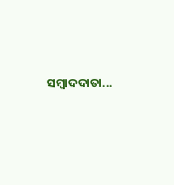ସମ୍ୱାଦଦାତା...